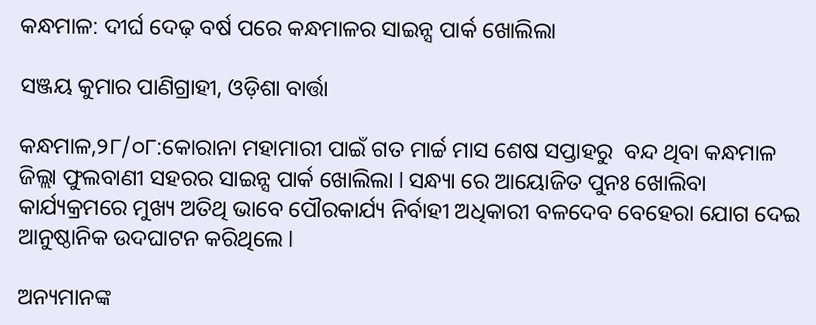କନ୍ଧମାଳ: ଦୀର୍ଘ ଦେଢ଼ ବର୍ଷ ପରେ କନ୍ଧମାଳର ସାଇନ୍ସ ପାର୍କ ଖୋଲିଲା

ସଞ୍ଜୟ କୁମାର ପାଣିଗ୍ରାହୀ, ଓଡ଼ିଶା ବାର୍ତ୍ତା

କନ୍ଧମାଳ,୨୮/୦୮:କୋରାନା ମହାମାରୀ ପାଇଁ ଗତ ମାର୍ଚ୍ଚ ମାସ ଶେଷ ସପ୍ତାହରୁ  ବନ୍ଦ ଥିବା କନ୍ଧମାଳ ଜିଲ୍ଲା ଫୁଲବାଣୀ ସହରର ସାଇନ୍ସ ପାର୍କ ଖୋଲିଲା l ସନ୍ଧ୍ୟା ରେ ଆୟୋଜିତ ପୁନଃ ଖୋଲିବା କାର୍ଯ୍ୟକ୍ରମରେ ମୁଖ୍ୟ ଅତିଥି ଭାବେ ପୌରକାର୍ଯ୍ୟ ନିର୍ବାହୀ ଅଧିକାରୀ ବଳଦେବ ବେହେରା ଯୋଗ ଦେଇ ଆନୁଷ୍ଠାନିକ ଉଦଘାଟନ କରିଥିଲେ l

ଅନ୍ୟମାନଙ୍କ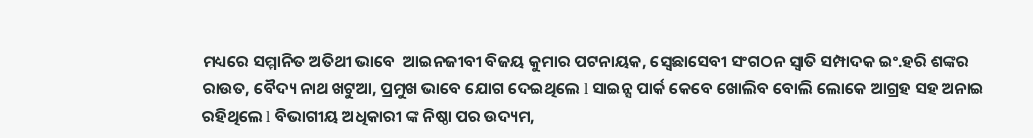ମଧ୍ୟରେ ସମ୍ମାନିତ ଅତିଥୀ ଭାବେ  ଆଇନଜୀବୀ ବିଜୟ କୁମାର ପଟନାୟକ, ସ୍ଵେଛାସେବୀ ସଂଗଠନ ସ୍ଵାତି ସମ୍ପାଦକ ଇଂ.ହରି ଶଙ୍କର ରାଉତ, ବୈଦ୍ୟ ନାଥ ଖଟୁଆ, ପ୍ରମୁଖ ଭାବେ ଯୋଗ ଦେଇଥିଲେ l ସାଇନ୍ସ ପାର୍କ କେବେ ଖୋଲିବ ବୋଲି ଲୋକେ ଆଗ୍ରହ ସହ ଅନାଇ ରହିଥିଲେ l ବିଭାଗୀୟ ଅଧିକାରୀ ଙ୍କ ନିଷ୍ଠା ପର ଉଦ୍ୟମ,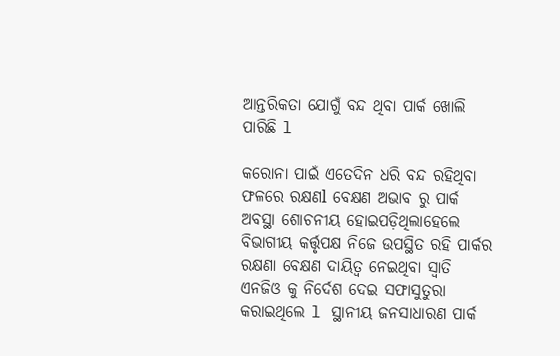ଆନ୍ତରିକତା ଯୋଗୁଁ ବନ୍ଦ ଥିବା ପାର୍କ ଖୋଲି ପାରିଛି l

କରୋନା ପାଇଁ ଏତେଦିନ ଧରି ବନ୍ଦ ରହିଥିବା ଫଳରେ ରକ୍ଷଣl ବେକ୍ଷଣ ଅଭାବ ରୁ ପାର୍କ ଅବସ୍ଥା ଶୋଚନୀୟ ହୋଇପଡ଼ିଥିଲାହେଲେ ବିଭାଗୀୟ କର୍ତ୍ତୃପକ୍ଷ ନିଜେ ଉପସ୍ଥିତ ରହି ପାର୍କର ରକ୍ଷଣା ବେକ୍ଷଣ ଦାୟିତ୍ୱ ନେଇଥିବା ସ୍ଵାତି ଏନଜିଓ କୁ ନିର୍ଦେଶ ଦେଇ ସଫାସୁତୁରା କରାଇଥିଲେ l ସ୍ଥାନୀୟ ଜନସାଧାରଣ ପାର୍କ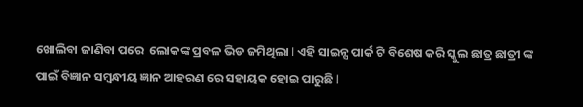ଖୋଲିବା ଜାଣିବା ପରେ  ଲୋକଙ୍କ ପ୍ରବଳ ଭିଡ ଜମିଥିଲା l ଏହି ସାଇନ୍ସ ପାର୍କ ଟି ବିଶେଷ କରି ସ୍କୁଲ ଛାତ୍ର ଛାତ୍ରୀ ଙ୍କ ପାଇଁ ବିଜ୍ଞାନ ସମ୍ବନ୍ଧୀୟ ଜ୍ଞାନ ଆହରଣ ରେ ସହାୟକ ହୋଇ ପାରୁଛି l